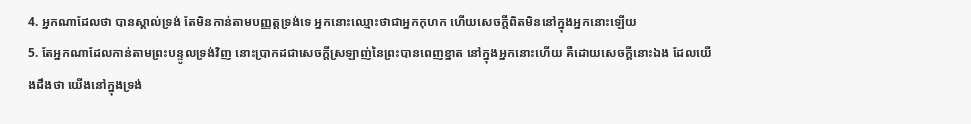4. អ្នកណាដែលថា បានស្គាល់ទ្រង់ តែមិនកាន់តាមបញ្ញត្តទ្រង់ទេ អ្នកនោះឈ្មោះថាជាអ្នកកុហក ហើយសេចក្តីពិតមិននៅក្នុងអ្នកនោះឡើយ
5. តែអ្នកណាដែលកាន់តាមព្រះបន្ទូលទ្រង់វិញ នោះប្រាកដជាសេចក្តីស្រឡាញ់នៃព្រះបានពេញខ្នាត នៅក្នុងអ្នកនោះហើយ គឺដោយសេចក្តីនោះឯង ដែលយើងដឹងថា យើងនៅក្នុងទ្រង់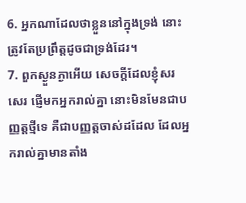6. អ្នកណាដែលថាខ្លួននៅក្នុងទ្រង់ នោះត្រូវតែប្រព្រឹត្តដូចជាទ្រង់ដែរ។
7. ពួកស្ងួនភ្ងាអើយ សេចក្តីដែលខ្ញុំសរសេរ ផ្ញើមកអ្នករាល់គ្នា នោះមិនមែនជាបញ្ញត្តថ្មីទេ គឺជាបញ្ញត្តចាស់ដដែល ដែលអ្នករាល់គ្នាមានតាំង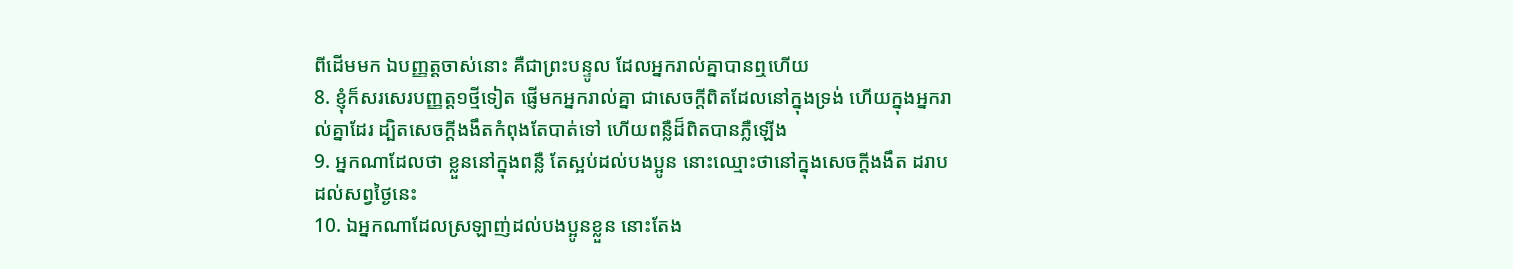ពីដើមមក ឯបញ្ញត្តចាស់នោះ គឺជាព្រះបន្ទូល ដែលអ្នករាល់គ្នាបានឮហើយ
8. ខ្ញុំក៏សរសេរបញ្ញត្ត១ថ្មីទៀត ផ្ញើមកអ្នករាល់គ្នា ជាសេចក្តីពិតដែលនៅក្នុងទ្រង់ ហើយក្នុងអ្នករាល់គ្នាដែរ ដ្បិតសេចក្តីងងឹតកំពុងតែបាត់ទៅ ហើយពន្លឺដ៏ពិតបានភ្លឺឡើង
9. អ្នកណាដែលថា ខ្លួននៅក្នុងពន្លឺ តែស្អប់ដល់បងប្អូន នោះឈ្មោះថានៅក្នុងសេចក្តីងងឹត ដរាបដល់សព្វថ្ងៃនេះ
10. ឯអ្នកណាដែលស្រឡាញ់ដល់បងប្អូនខ្លួន នោះតែង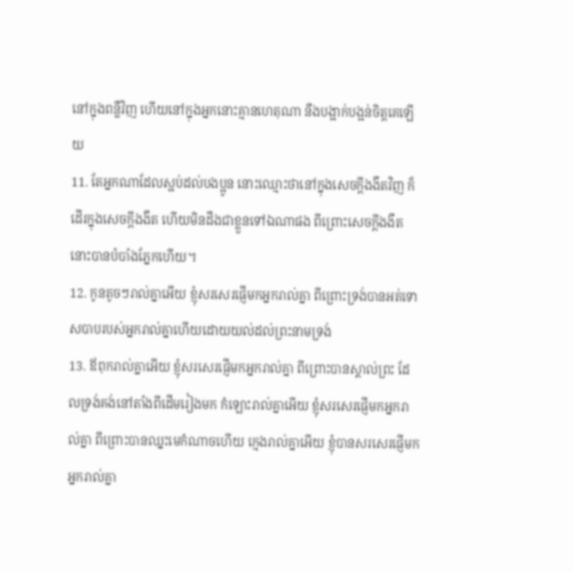នៅក្នុងពន្លឺវិញ ហើយនៅក្នុងអ្នកនោះគ្មានហេតុណា នឹងបង្អាក់បង្អន់ចិត្តគេឡើយ
11. តែអ្នកណាដែលស្អប់ដល់បងប្អូន នោះឈ្មោះថានៅក្នុងសេចក្តីងងឹតវិញ ក៏ដើរក្នុងសេចក្តីងងឹត ហើយមិនដឹងជាខ្លួនទៅឯណាផង ពីព្រោះសេចក្តីងងឹតនោះបានបំបាំងភ្នែកហើយ។
12. កូនតូចៗរាល់គ្នាអើយ ខ្ញុំសរសេរផ្ញើមកអ្នករាល់គ្នា ពីព្រោះទ្រង់បានអត់ទោសបាបរបស់អ្នករាល់គ្នាហើយដោយយល់ដល់ព្រះនាមទ្រង់
13. ឪពុករាល់គ្នាអើយ ខ្ញុំសរសេរផ្ញើមកអ្នករាល់គ្នា ពីព្រោះបានស្គាល់ព្រះ ដែលទ្រង់គង់នៅតាំងពីដើមរៀងមក កំឡោះរាល់គ្នាអើយ ខ្ញុំសរសេរផ្ញើមកអ្នករាល់គ្នា ពីព្រោះបានឈ្នះមេកំណាចហើយ ក្មេងរាល់គ្នាអើយ ខ្ញុំបានសរសេរផ្ញើមកអ្នករាល់គ្នា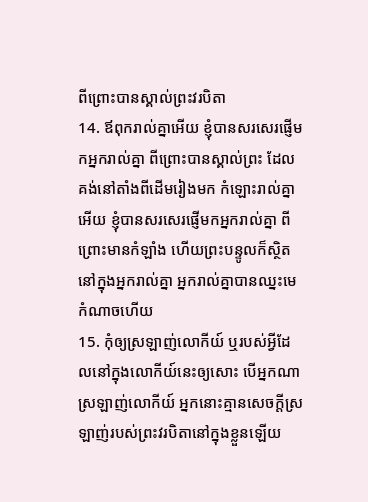ពីព្រោះបានស្គាល់ព្រះវរបិតា
14. ឪពុករាល់គ្នាអើយ ខ្ញុំបានសរសេរផ្ញើមកអ្នករាល់គ្នា ពីព្រោះបានស្គាល់ព្រះ ដែលគង់នៅតាំងពីដើមរៀងមក កំឡោះរាល់គ្នាអើយ ខ្ញុំបានសរសេរផ្ញើមកអ្នករាល់គ្នា ពីព្រោះមានកំឡាំង ហើយព្រះបន្ទូលក៏ស្ថិតនៅក្នុងអ្នករាល់គ្នា អ្នករាល់គ្នាបានឈ្នះមេកំណាចហើយ
15. កុំឲ្យស្រឡាញ់លោកីយ៍ ឬរបស់អ្វីដែលនៅក្នុងលោកីយ៍នេះឲ្យសោះ បើអ្នកណាស្រឡាញ់លោកីយ៍ អ្នកនោះគ្មានសេចក្តីស្រឡាញ់របស់ព្រះវរបិតានៅក្នុងខ្លួនឡើយ